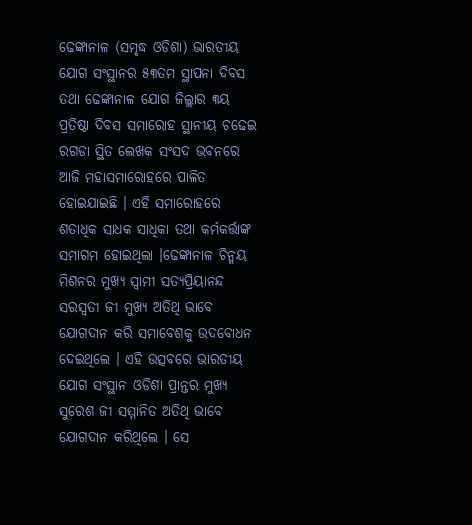ଢେଙ୍କାନାଳ (ସମୃଦ୍ଧ ଓଡିଶା) ଭାରତୀୟ ଯୋଗ ସଂସ୍ଥାନର ୫୩ତମ ସ୍ଥାପନା ଦିବସ ତଥା ଢେଙ୍କାନାଳ ଯୋଗ ଜିଲ୍ଲାର ୩ୟ ପ୍ରତିଷ୍ଠା ଦିବସ ସମାରୋହ ସ୍ଥାନୀୟ ଚଢେଇ ରଗଡା ସ୍ଥିତ ଲେଖକ ସଂସଦ ଭବନରେ ଆଜି ମହାସମାରୋହରେ ପାଳିତ ହୋଇଯାଇଛି । ଏହି ସମାରୋହରେ ଶତାଧିକ ସାଧକ ସାଧିକା ତଥା କର୍ମକର୍ତ୍ତାଙ୍କ ସମାଗମ ହୋଇଥିଲା ।ଢେଙ୍କାନାଳ ଚିନ୍ମୟ ମିଶନର ମୁଖ୍ୟ ସ୍ୱାମୀ ସତ୍ୟପ୍ରିୟାନନ୍ଦ ସରସ୍ୱତୀ ଜୀ ମୁଖ୍ୟ ଅତିଥି ଭାବେ ଯୋଗଦାନ କରି ସମାବେଶକୁ ଉଦବୋଧନ ଦେଇଥିଲେ । ଏହି ଉତ୍ସବରେ ଭାରତୀୟ ଯୋଗ ସଂସ୍ଥାନ ଓଡିଶା ପ୍ରାନ୍ତର ମୁଖ୍ୟ ସୁରେଶ ଜୀ ସମ୍ମାନିତ ଅତିଥି ଭାବେ ଯୋଗଦାନ କରିଥିଲେ । ସେ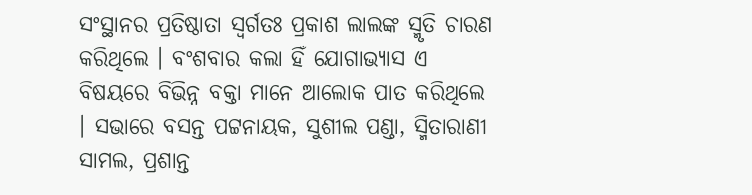ସଂସ୍ଥାନର ପ୍ରତିଷ୍ଠାତା ସ୍ୱର୍ଗତଃ ପ୍ରକାଶ ଲାଲଙ୍କ ସ୍ମୃତି ଚାରଣ କରିଥିଲେ । ବଂଶବାର କଲା ହିଁ ଯୋଗାଭ୍ୟାସ ଏ ବିଷୟରେ ବିଭିନ୍ନ ବକ୍ତା ମାନେ ଆଲୋକ ପାତ କରିଥିଲେ । ସଭାରେ ବସନ୍ତ ପଟ୍ଟନାୟକ, ସୁଶୀଲ ପଣ୍ଡା, ସ୍ମିତାରାଣୀ ସାମଲ, ପ୍ରଶାନ୍ତ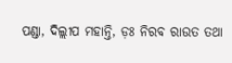ପଣ୍ଡା, ଦିଲ୍ଲୀପ ମହାନ୍ତି, ଡ଼ଃ ନିରବ ରାଉତ ତଥା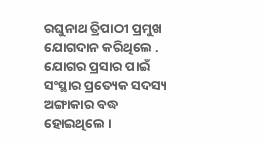ରଘୁନାଥ ତ୍ରିପାଠୀ ପ୍ରମୁଖ ଯୋଗଦାନ କରିଥିଲେ . ଯୋଗର ପ୍ରସାର ପାଇଁ ସଂସ୍ଥାର ପ୍ରତ୍ୟେକ ସଦସ୍ୟ ଅଙ୍ଗାକାର ବଦ୍ଧ ହୋଇଥିଲେ ।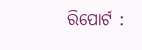ରିପୋର୍ଟ :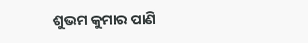ଶୁଭମ କୁମାର ପାଣି